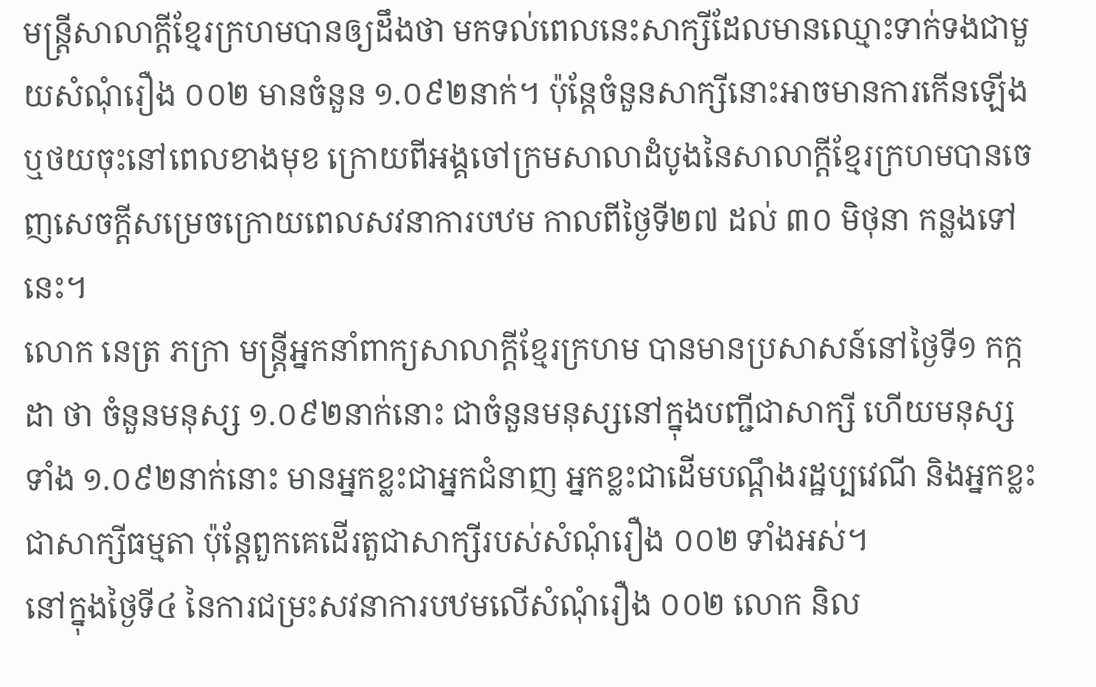មន្ត្រីសាលាក្ដីខ្មែរក្រហមបានឲ្យដឹងថា មកទល់ពេលនេះសាក្សីដែលមានឈ្មោះទាក់ទងជាមួយសំណុំរឿង ០០២ មានចំនួន ១.០៩២នាក់។ ប៉ុន្តែចំនួនសាក្សីនោះអាចមានការកើនឡើង ឬថយចុះនៅពេលខាងមុខ ក្រោយពីអង្គចៅក្រមសាលាដំបូងនៃសាលាក្ដីខ្មែរក្រហមបានចេញសេចក្ដីសម្រេចក្រោយពេលសវនាការបឋម កាលពីថ្ងៃទី២៧ ដល់ ៣០ មិថុនា កន្លងទៅនេះ។
លោក នេត្រ ភក្រា មន្ត្រីអ្នកនាំពាក្យសាលាក្ដីខ្មែរក្រហម បានមានប្រសាសន៍នៅថ្ងៃទី១ កក្កដា ថា ចំនួនមនុស្ស ១.០៩២នាក់នោះ ជាចំនួនមនុស្សនៅក្នុងបញ្ជីជាសាក្សី ហើយមនុស្សទាំង ១.០៩២នាក់នោះ មានអ្នកខ្លះជាអ្នកជំនាញ អ្នកខ្លះជាដើមបណ្ដឹងរដ្ឋប្បវេណី និងអ្នកខ្លះជាសាក្សីធម្មតា ប៉ុន្តែពួកគេដើរតួជាសាក្សីរបស់សំណុំរឿង ០០២ ទាំងអស់។
នៅក្នុងថ្ងៃទី៤ នៃការជម្រះសវនាការបឋមលើសំណុំរឿង ០០២ លោក និល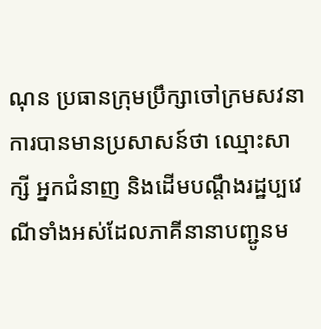ណុន ប្រធានក្រុមប្រឹក្សាចៅក្រមសវនាការបានមានប្រសាសន៍ថា ឈ្មោះសាក្សី អ្នកជំនាញ និងដើមបណ្ដឹងរដ្ឋប្បវេណីទាំងអស់ដែលភាគីនានាបញ្ជូនម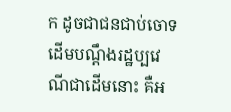ក ដូចជាជនជាប់ចោទ ដើមបណ្ដឹងរដ្ឋប្បវេណីជាដើមនោះ គឺអ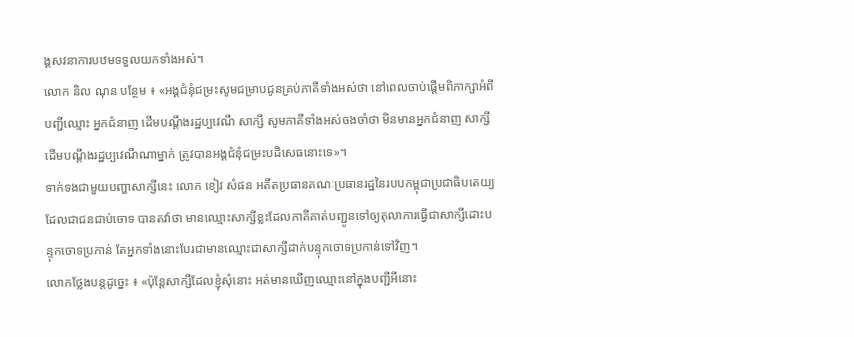ង្គសវនាការបឋមទទួលយកទាំងអស់។
លោក និល ណុន បន្ថែម ៖ «អង្គជំនុំជម្រះសូមជម្រាបជូនគ្រប់ភាគីទាំងអស់ថា នៅពេលចាប់ផ្ដើមពិភាក្សាអំពីបញ្ជីឈ្មោះ អ្នកជំនាញ ដើមបណ្ដឹងរដ្ឋប្បវេណី សាក្សី សូមភាគីទាំងអស់ចងចាំថា មិនមានអ្នកជំនាញ សាក្សី ដើមបណ្ដឹងរដ្ឋប្បវេណីណាម្នាក់ ត្រូវបានអង្គជំនុំជម្រះបដិសេធនោះទេ»។
ទាក់ទងជាមួយបញ្ហាសាក្សីនេះ លោក ខៀវ សំផន អតីតប្រធានគណៈប្រធានរដ្ឋនៃរបបកម្ពុជាប្រជាធិបតេយ្យដែលជាជនជាប់ចោទ បានតវ៉ាថា មានឈ្មោះសាក្សីខ្លះដែលភាគីគាត់បញ្ជូនទៅឲ្យតុលាការធ្វើជាសាក្សីដោះបន្ទុកចោទប្រកាន់ តែអ្នកទាំងនោះបែរជាមានឈ្មោះជាសាក្សីដាក់បន្ទុកចោទប្រកាន់ទៅវិញ។
លោកថ្លែងបន្តដូច្នេះ ៖ «ប៉ុន្តែសាក្សីដែលខ្ញុំសុំនោះ អត់មានឃើញឈ្មោះនៅក្នុងបញ្ជីអីនោះ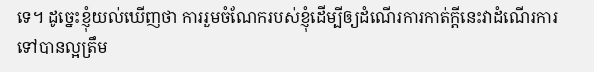ទេ។ ដូច្នេះខ្ញុំយល់ឃើញថា ការរួមចំណែករបស់ខ្ញុំដើម្បីឲ្យដំណើរការកាត់ក្ដីនេះវាដំណើរការទៅបានល្អត្រឹម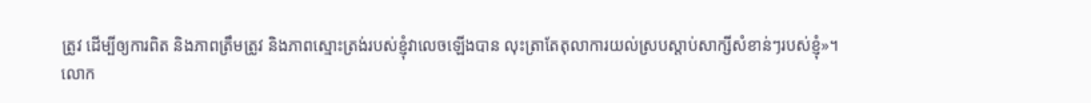ត្រូវ ដើម្បីឲ្យការពិត និងភាពត្រឹមត្រូវ និងភាពស្មោះត្រង់របស់ខ្ញុំវាលេចឡើងបាន លុះត្រាតែតុលាការយល់ស្របស្ដាប់សាក្សីសំខាន់ៗរបស់ខ្ញុំ»។
លោក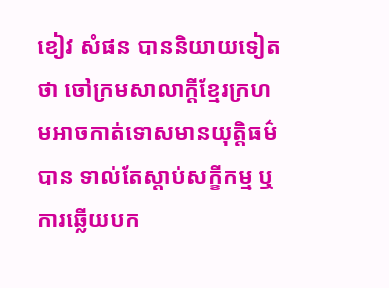ខៀវ សំផន បាននិយាយទៀតថា ចៅក្រមសាលាក្ដីខ្មែរក្រហមអាចកាត់ទោសមានយុត្តិធម៌បាន ទាល់តែស្ដាប់សក្ខីកម្ម ឬការឆ្លើយបក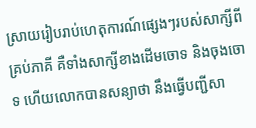ស្រាយរៀបរាប់ហេតុការណ៍ផ្សេងៗរបស់សាក្សីពីគ្រប់ភាគី គឺទាំងសាក្សីខាងដើមចោទ និងចុងចោទ ហើយលោកបានសន្យាថា នឹងធ្វើបញ្ជីសា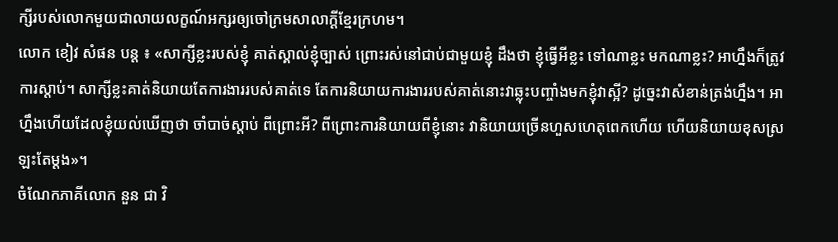ក្សីរបស់លោកមួយជាលាយលក្ខណ៍អក្សរឲ្យចៅក្រមសាលាក្ដីខ្មែរក្រហម។
លោក ខៀវ សំផន បន្ត ៖ «សាក្សីខ្លះរបស់ខ្ញុំ គាត់ស្គាល់ខ្ញុំច្បាស់ ព្រោះរស់នៅជាប់ជាមួយខ្ញុំ ដឹងថា ខ្ញុំធ្វើអីខ្លះ ទៅណាខ្លះ មកណាខ្លះ? អាហ្នឹងក៏ត្រូវការស្ដាប់។ សាក្សីខ្លះគាត់និយាយតែការងាររបស់គាត់ទេ តែការនិយាយការងាររបស់គាត់នោះវាឆ្លុះបញ្ចាំងមកខ្ញុំវាស្អី? ដូច្នេះវាសំខាន់ត្រង់ហ្នឹង។ អាហ្នឹងហើយដែលខ្ញុំយល់ឃើញថា ចាំបាច់ស្ដាប់ ពីព្រោះអី? ពីព្រោះការនិយាយពីខ្ញុំនោះ វានិយាយច្រើនហួសហេតុពេកហើយ ហើយនិយាយខុសស្រឡះតែម្ដង»។
ចំណែកភាគីលោក នួន ជា វិ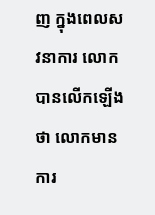ញ ក្នុងពេលសវនាការ លោកបានលើកឡើងថា លោកមានការ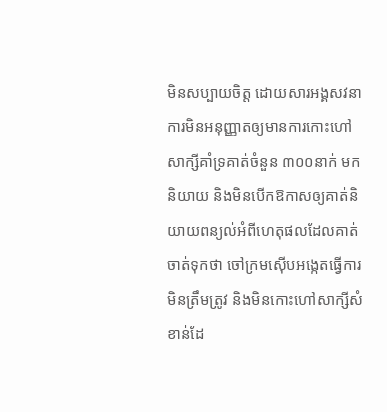មិនសប្បាយចិត្ត ដោយសារអង្គសវនាការមិនអនុញ្ញាតឲ្យមានការកោះហៅសាក្សីគាំទ្រគាត់ចំនួន ៣០០នាក់ មកនិយាយ និងមិនបើកឱកាសឲ្យគាត់និយាយពន្យល់អំពីហេតុផលដែលគាត់ចាត់ទុកថា ចៅក្រមស៊ើបអង្កេតធ្វើការមិនត្រឹមត្រូវ និងមិនកោះហៅសាក្សីសំខាន់ដែ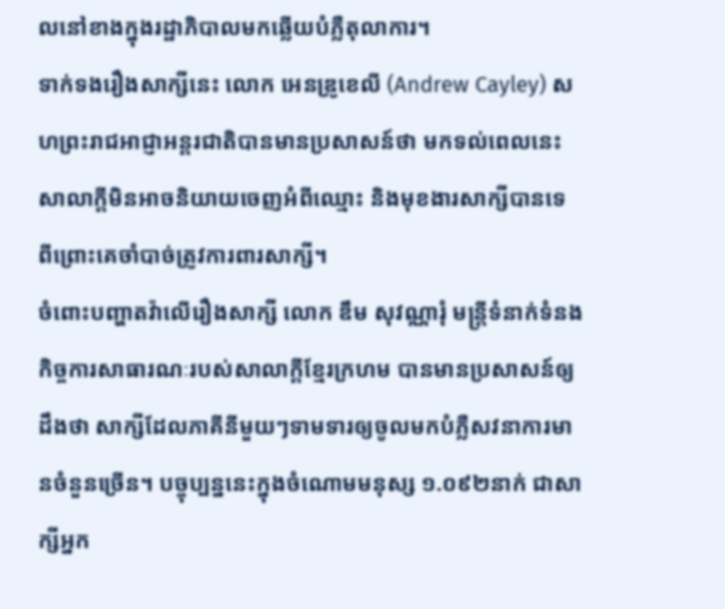លនៅខាងក្នុងរដ្ឋាភិបាលមកឆ្លើយបំភ្លឺតុលាការ។
ទាក់ទងរឿងសាក្សីនេះ លោក អេនឌ្រូខេលី (Andrew Cayley) សហព្រះរាជអាជ្ញាអន្តរជាតិបានមានប្រសាសន៍ថា មកទល់ពេលនេះសាលាក្ដីមិនអាចនិយាយចេញអំពីឈ្មោះ និងមុខងារសាក្សីបានទេ ពីព្រោះគេចាំបាច់ត្រូវការពារសាក្សី។
ចំពោះបញ្ហាតវ៉ាលើរឿងសាក្សី លោក ឌឹម សុវណ្ណារុំ មន្ត្រីទំនាក់ទំនងកិច្ចការសាធារណៈរបស់សាលាក្ដីខ្មែរក្រហម បានមានប្រសាសន៍ឲ្យដឹងថា សាក្សីដែលភាគីនីមួយៗទាមទារឲ្យចូលមកបំភ្លឺសវនាការមានចំនួនច្រើន។ បច្ចុប្បន្ននេះក្នុងចំណោមមនុស្ស ១.០៩២នាក់ ជាសាក្សីអ្នក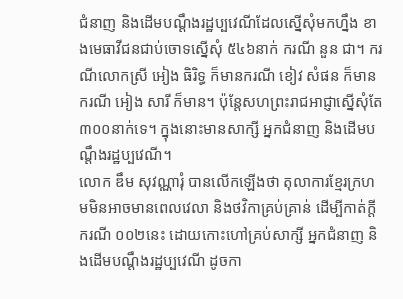ជំនាញ និងដើមបណ្ដឹងរដ្ឋប្បវេណីដែលស្នើសុំមកហ្នឹង ខាងមេធាវីជនជាប់ចោទស្នើសុំ ៥៤៦នាក់ ករណី នួន ជា។ ករណីលោកស្រី អៀង ធិរិទ្ធ ក៏មានករណី ខៀវ សំផន ក៏មាន ករណី អៀង សារី ក៏មាន។ ប៉ុន្តែសហព្រះរាជអាជ្ញាស្នើសុំតែ ៣០០នាក់ទេ។ ក្នុងនោះមានសាក្សី អ្នកជំនាញ និងដើមបណ្ដឹងរដ្ឋប្បវេណី។
លោក ឌឹម សុវណ្ណារុំ បានលើកឡើងថា តុលាការខ្មែរក្រហមមិនអាចមានពេលវេលា និងថវិកាគ្រប់គ្រាន់ ដើម្បីកាត់ក្ដីករណី ០០២នេះ ដោយកោះហៅគ្រប់សាក្សី អ្នកជំនាញ និងដើមបណ្ដឹងរដ្ឋប្បវេណី ដូចកា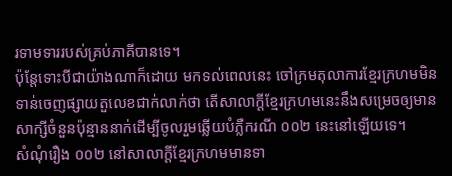រទាមទាររបស់គ្រប់ភាគីបានទេ។
ប៉ុន្តែទោះបីជាយ៉ាងណាក៏ដោយ មកទល់ពេលនេះ ចៅក្រមតុលាការខ្មែរក្រហមមិនទាន់ចេញផ្សាយតួលេខជាក់លាក់ថា តើសាលាក្ដីខ្មែរក្រហមនេះនឹងសម្រេចឲ្យមានសាក្សីចំនួនប៉ុន្មាននាក់ដើម្បីចូលរួមឆ្លើយបំភ្លឺករណី ០០២ នេះនៅឡើយទេ។
សំណុំរឿង ០០២ នៅសាលាក្ដីខ្មែរក្រហមមានទា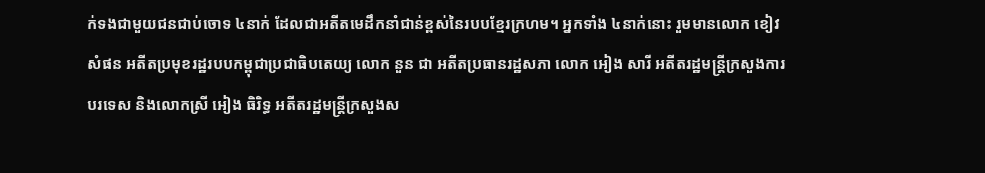ក់ទងជាមួយជនជាប់ចោទ ៤នាក់ ដែលជាអតីតមេដឹកនាំជាន់ខ្ពស់នៃរបបខ្មែរក្រហម។ អ្នកទាំង ៤នាក់នោះ រួមមានលោក ខៀវ សំផន អតីតប្រមុខរដ្ឋរបបកម្ពុជាប្រជាធិបតេយ្យ លោក នួន ជា អតីតប្រធានរដ្ឋសភា លោក អៀង សារី អតីតរដ្ឋមន្ត្រីក្រសួងការបរទេស និងលោកស្រី អៀង ធិរិទ្ធ អតីតរដ្ឋមន្ត្រីក្រសួងស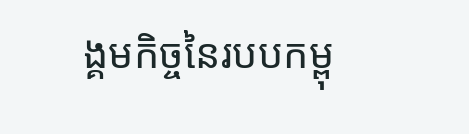ង្គមកិច្ចនៃរបបកម្ពុ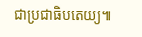ជាប្រជាធិបតេយ្យ៕